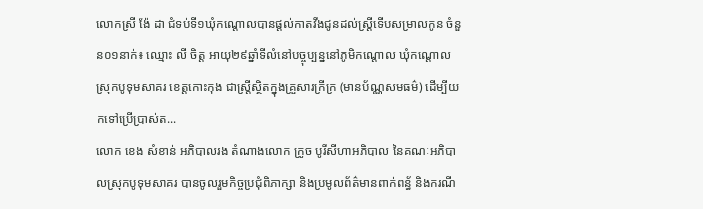លោកស្រី ង៉ែ ដា ជំទប់ទី១ឃុំកណ្តោលបានផ្តល់កាតវីងជូនដល់ស្រ្តីទើបសម្រាលកូន ចំនួន០១នាក់៖ ឈ្មោះ លី ចិត្ត អាយុ២៩ឆ្នាំទីលំនៅបច្ចុប្បន្ននៅភូមិកណ្តោល ឃុំកណ្តោល ស្រុកបូទុមសាគរ ខេត្តកោះកុង ជាស្ត្រីស្ថិតក្នុងគ្រួសារក្រីក្រ (មានប័ណ្ណសមធម៌) ដើម្បីយកទៅប្រើប្រាស់ត...
លោក ខេង សំខាន់ អភិបាលរង តំណាងលោក ក្រូច បូរីសីហាអភិបាល នៃគណៈអភិបាលស្រុកបូទុមសាគរ បានចូលរួមកិច្ចប្រជុំពិភាក្សា និងប្រមូលព័ត៌មានពាក់ពន្ធ័ និងករណី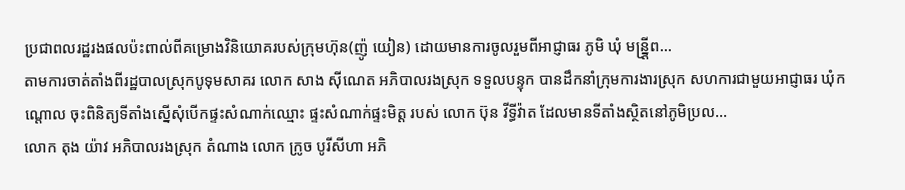ប្រជាពលរដ្ឋរងផលប៉ះពាល់ពីគម្រោងវិនិយោគរបស់ក្រុមហ៊ុន(ញ៉ូ យៀន) ដោយមានការចូលរួមពីអាជ្ញាធរ ភូមិ ឃុំ មន្ន្រ្តីព...
តាមការចាត់តាំងពីរដ្ឋបាលស្រុកបូទុមសាគរ លោក សាង ស៊ីណេត អភិបាលរងស្រុក ទទួលបន្ទុក បានដឹកនាំក្រុមការងារស្រុក សហការជាមួយអាជ្ញាធរ ឃុំកណ្តោល ចុះពិនិត្យទីតាំងស្នើសុំបើកផ្ទះសំណាក់ឈ្មោះ ផ្ទះសំណាក់ផ្ទះមិត្ត របស់ លោក ប៊ុន វីទ្ធីវ៉ាត ដែលមានទីតាំងស្ថិតនៅភូមិប្រល...
លោក តុង យ៉ាវ អភិបាលរងស្រុក តំណាង លោក ក្រូច បូរីសីហា អភិ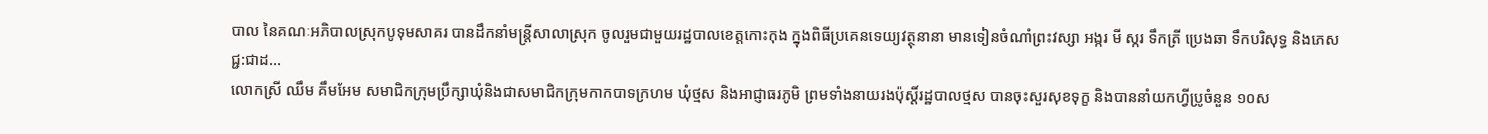បាល នៃគណៈអភិបាលស្រុកបូទុមសាគរ បានដឹកនាំមន្រ្តីសាលាស្រុក ចូលរួមជាមួយរដ្ឋបាលខេត្តកោះកុង ក្នុងពិធីប្រគេនទេយ្យវត្ថុនានា មានទៀនចំណាំព្រះវស្សា អង្ករ មី ស្ករ ទឹកត្រី ប្រេងឆា ទឹកបរិសុទ្ធ និងភេសជ្ជ:ជាដ...
លោកស្រី ឈឹម គឹមអែម សមាជិកក្រុមប្រឹក្សាឃុំនិងជាសមាជិកក្រុមកាកបាទក្រហម ឃុំថ្មស និងអាជ្ញាធរភូមិ ព្រមទាំងនាយរងប៉ុស្តិ៍រដ្ឋបាលថ្មស បានចុះសួរសុខទុក្ខ និងបាននាំយកហ្វីប្រូចំនួន ១០ស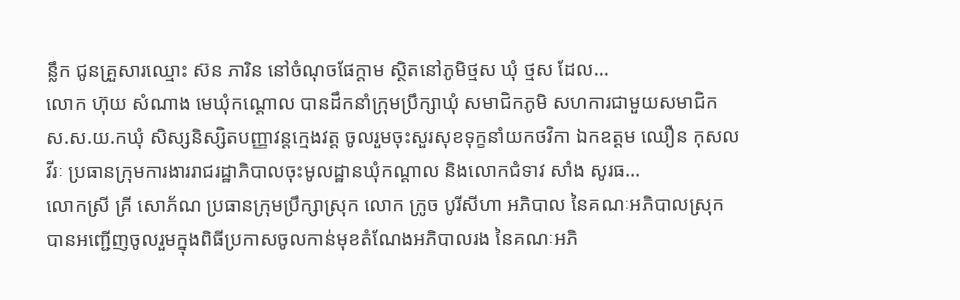ន្លឹក ជូនគ្រួសារឈ្មោះ ស៊ន ភារិន នៅចំណុចផែក្តាម ស្ថិតនៅភូមិថ្មស ឃុំ ថ្មស ដែល...
លោក ហ៊ុយ សំណាង មេឃុំកណ្ដោល បានដឹកនាំក្រុមប្រឹក្សាឃុំ សមាជិកភូមិ សហការជាមួយសមាជិក ស.ស.យ.កឃុំ សិស្សនិស្សិតបញ្ញាវន្តក្មេងវត្ត ចូលរួមចុះសួរសុខទុក្ខនាំយកថវិកា ឯកឧត្តម ឈឿន កុសលវីរៈ ប្រធានក្រុមការងាររាជរដ្ឋាភិបាលចុះមូលដ្ឋានឃុំកណ្ដាល និងលោកជំទាវ សាំង សូរធ...
លោកស្រី គ្រី សោភ័ណ ប្រធានក្រុមប្រឹក្សាស្រុក លោក ក្រូច បូរីសីហា អភិបាល នៃគណៈអភិបាលស្រុក បានអញ្ជើញចូលរួមក្នុងពិធីប្រកាសចូលកាន់មុខតំណែងអភិបាលរង នៃគណៈអភិ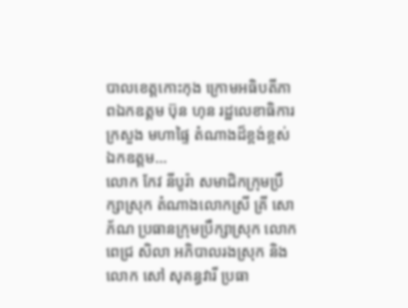បាលខេត្តកោះកុង ក្រោមអធិបតីភាពឯកឧត្តម ប៊ុន ហុន រដ្ឋលេខាធិការក្រសួង មហាផ្ទៃ តំណាងដ៏ខ្ពង់ខ្ពស់ឯកឧត្តម...
លោក កែវ នីបូរ៉ា សមាជិកក្រុមប្រឹក្សាស្រុក តំណាងលោកស្រី គ្រី សោភ័ណ ប្រធានក្រុមប្រឹក្សាស្រុក លោក ពេជ្រ សិលា អភិបាលរងស្រុក និងលោក សៅ សុគន្ធវារី ប្រធា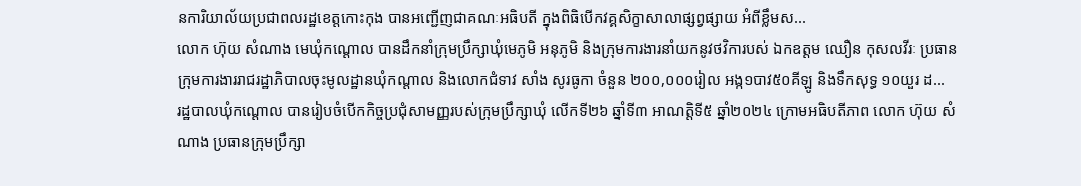នការិយាល័យប្រជាពលរដ្ឋខេត្តកោះកុង បានអញ្ជើញជាគណៈអធិបតី ក្នុងពិធិបើកវគ្គសិក្ខាសាលាផ្សព្វផ្សាយ អំពីខ្លឹមស...
លោក ហ៊ុយ សំណាង មេឃុំកណ្តោល បានដឹកនាំក្រុមប្រឹក្សាឃុំមេភូមិ អនុភូមិ និងក្រុមការងារនាំយកនូវថវិការបស់ ឯកឧត្តម ឈឿន កុសលវីរៈ ប្រធានក្រុមការងាររាជរដ្ឋាភិបាលចុះមូលដ្ឋានឃុំកណ្ដាល និងលោកជំទាវ សាំង សូរធូកា ចំនួន ២០០,០០០រៀល អង្ក១បាវ៥០គីឡូ និងទឹកសុទ្ធ ១០យួរ ដ...
រដ្ឋបាលឃុំកណ្ដោល បានរៀបចំបើកកិច្ចប្រជុំសាមញ្ញរបស់ក្រុមប្រឹក្សាឃុំ លើកទី២៦ ឆ្នាំទី៣ អាណត្តិទី៥ ឆ្នាំ២០២៤ ក្រោមអធិបតីភាព លោក ហ៊ុយ សំណាង ប្រធានក្រុមប្រឹក្សា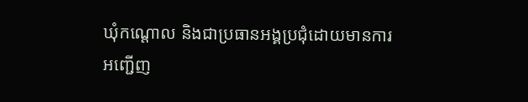ឃុំកណ្ដោល និងជាប្រធានអង្គប្រជុំដោយមានការអញ្ជើញ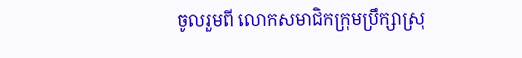ចូលរួមពី លោកសមាជិកក្រុមប្រឹក្សាស្រុ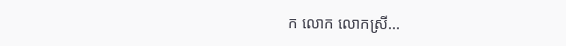ក លោក លោកស្រី...